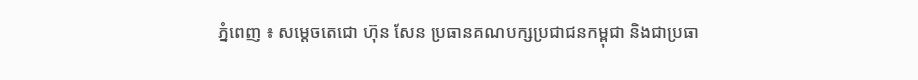ភ្នំពេញ ៖ សម្ដេចតេជោ ហ៊ុន សែន ប្រធានគណបក្សប្រជាជនកម្ពុជា និងជាប្រធា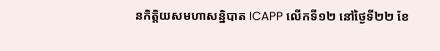នកិត្តិយសមហាសន្និបាត ICAPP លើកទី១២ នៅថ្ងៃទី២២ ខែ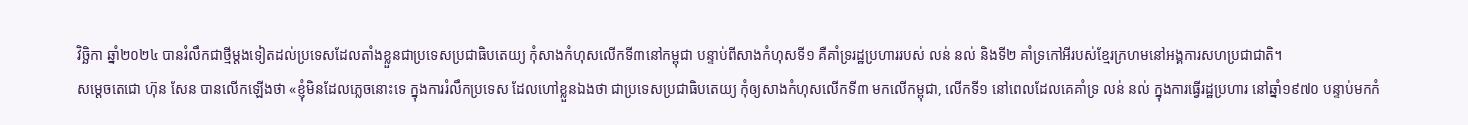វិច្ឆិកា ឆ្នាំ២០២៤ បានរំលឹកជាថ្មីម្ដងទៀតដល់ប្រទេសដែលតាំងខ្លួនជាប្រទេសប្រជាធិបតេយ្យ កុំសាងកំហុសលើកទី៣នៅកម្ពុជា បន្ទាប់ពីសាងកំហុសទី១ គឺគាំទ្ររដ្ឋប្រហាររបស់ លន់ នល់ និងទី២ គាំទ្រកៅអីរបស់ខ្មែរក្រហមនៅអង្គការសហប្រជាជាតិ។
សម្ដេចតេជោ ហ៊ុន សែន បានលើកឡើងថា «ខ្ញុំមិនដែលភ្លេចនោះទេ ក្នុងការរំលឹកប្រទេស ដែលហៅខ្លួនឯងថា ជាប្រទេសប្រជាធិបតេយ្យ កុំឲ្យសាងកំហុសលើកទី៣ មកលើកម្ពុជា, លើកទី១ នៅពេលដែលគេគាំទ្រ លន់ នល់ ក្នុងការធ្វើរដ្ឋប្រហារ នៅឆ្នាំ១៩៧០ បន្ទាប់មកកំ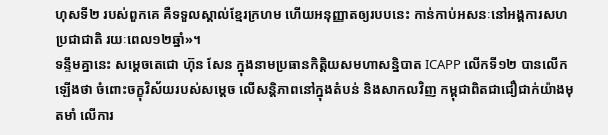ហុសទី២ របស់ពួកគេ គឺទទួលស្គាល់ខ្មែរក្រហម ហើយអនុញ្ញាតឲ្យរបបនេះ កាន់កាប់អសនៈនៅអង្គការសហប្រជាជាតិ រយៈពេល១២ឆ្នាំ»។
ទន្ទឹមគ្នានេះ សម្តេចតេជោ ហ៊ុន សែន ក្នុងនាមប្រធានកិត្តិយសមហាសន្និបាត ICAPP លើកទី១២ បានលើកឡើងថា ចំពោះចក្ខុវិស័យរបស់សម្ដេច លើសន្ដិភាពនៅក្នុងតំបន់ និងសាកលវិញ កម្ពុជាពិតជាជឿជាក់យ៉ាងមុតមាំ លើការ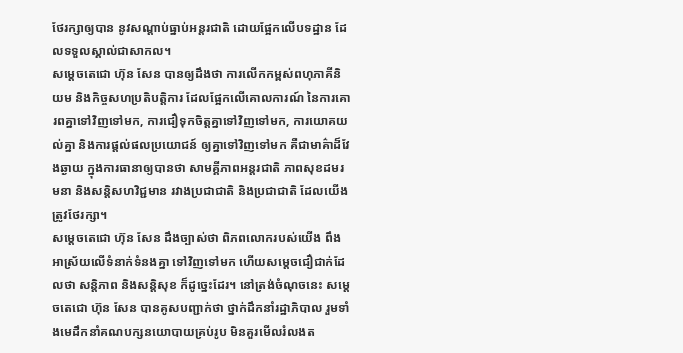ថែរក្សាឲ្យបាន នូវសណ្ដាប់ធ្នាប់អន្ដរជាតិ ដោយផ្អែកលើបទដ្ឋាន ដែលទទួលស្គាល់ជាសាកល។
សម្តេចតេជោ ហ៊ុន សែន បានឲ្យដឹងថា ការលើកកម្ពស់ពហុភាគីនិយម និងកិច្ចសហប្រតិបត្ដិការ ដែលផ្អែកលើគោលការណ៍ នៃការគោរពគ្នាទៅវិញទៅមក, ការជឿទុកចិត្ដគ្នាទៅវិញទៅមក, ការយោគយល់គ្នា និងការផ្ដល់ផលប្រយោជន៍ ឲ្យគ្នាទៅវិញទៅមក គឺជាមាគ៌ាដ៏វែងឆ្ងាយ ក្នុងការធានាឲ្យបានថា សាមគ្គីភាពអន្ដរជាតិ ភាពសុខដមរមនា និងសន្ដិសហវិជ្ជមាន រវាងប្រជាជាតិ និងប្រជាជាតិ ដែលយើងត្រូវថែរក្សា។
សម្តេចតេជោ ហ៊ុន សែន ដឹងច្បាស់ថា ពិភពលោករបស់យើង ពឹងអាស្រ័យលើទំនាក់ទំនងគ្នា ទៅវិញទៅមក ហើយសម្ដេចជឿជាក់ដែលថា សន្ដិភាព និងសន្ដិសុខ ក៏ដូច្នេះដែរ។ នៅត្រង់ចំណុចនេះ សម្តេចតេជោ ហ៊ុន សែន បានគូសបញ្ជាក់ថា ថ្នាក់ដឹកនាំរដ្ឋាភិបាល រួមទាំងមេដឹកនាំគណបក្សនយោបាយគ្រប់រូប មិនគួរមើលរំលងត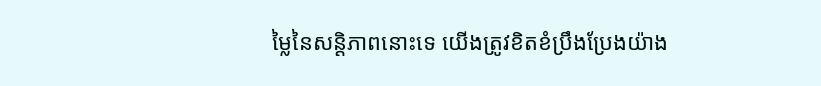ម្លៃនៃសន្ដិភាពនោះទេ យើងត្រូវខិតខំប្រឹងប្រែងយ៉ាង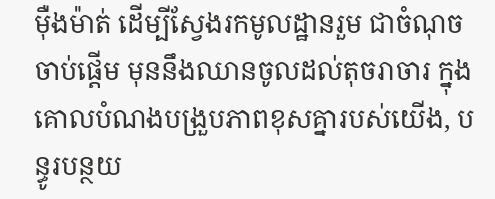ម៉ឺងម៉ាត់ ដើម្បីស្វែងរកមូលដ្ឋានរួម ជាចំណុចចាប់ផ្ដើម មុននឹងឈានចូលដល់តុចរាចារ ក្នុងគោលបំណងបង្រួបភាពខុសគ្នារបស់យើង, បន្ធូរបន្ថយ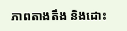ភាពតាងតឹង និងដោះ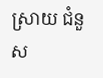ស្រាយ ជំនួស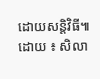ដោយសន្ដិវិធី៕
ដោយ ៖ សិលា